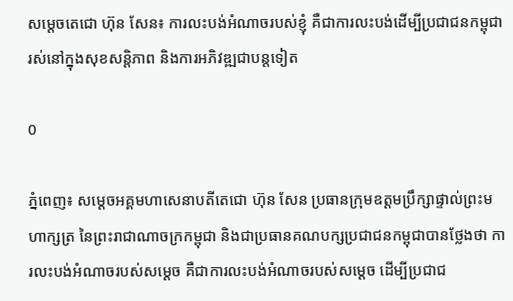សម្ដេចតេជោ ហ៊ុន សែន៖ ការលះបង់អំណាចរបស់ខ្ញុំ គឺជាការលះបង់ដើម្បីប្រជាជនកម្ពុជា រស់នៅក្នុងសុខសន្តិភាព និងការអភិវឌ្ឍជាបន្តទៀត

0

ភ្នំពេញ៖ សម្តេចអគ្គមហាសេនាបតីតេជោ ហ៊ុន សែន ប្រធានក្រុមឧត្តមប្រឹក្សាផ្ទាល់ព្រះមហាក្សត្រ នៃព្រះរាជាណាចក្រកម្ពុជា និងជាប្រធានគណបក្សប្រជាជនកម្ពុជាបានថ្លែងថា ការលះបង់អំណាចរបស់សម្ដេច គឺជាការលះបង់អំណាចរបស់សម្ដេច ដើម្បីប្រជាជ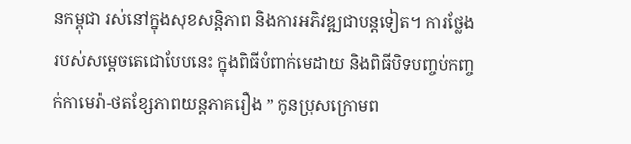នកម្ពុជា រស់នៅក្នុងសុខសន្តិភាព និងការអភិវឌ្ឍជាបន្តទៀត។ ការថ្លែងរបស់សម្ដេចតេជោបែបនេះ ក្នុងពិធីបំពាក់មេដាយ និងពិធីបិទបញ្ចប់កញ្ចក់កាមេរ៉ា-ថតខ្សែភាពយន្តភាគរឿង ” កូនប្រុសក្រោមព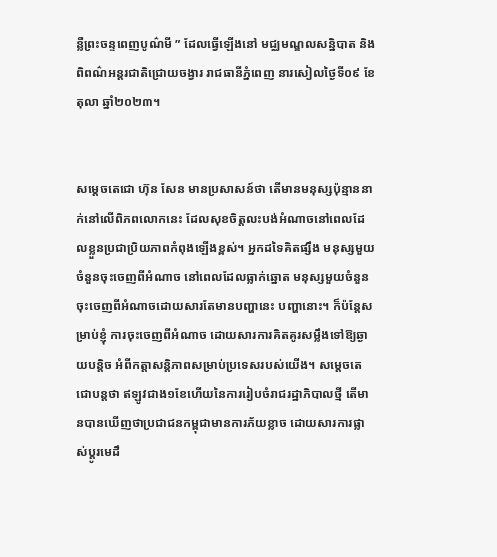ន្លឺព្រះចន្ទពេញបូណ៌មី ” ដែលធ្វើឡើងនៅ មជ្ឈមណ្ឌលសន្និបាត និងពិពណ៌អន្តរជាតិជ្រោយចង្វារ រាជធានីភ្នំពេញ នារសៀលថ្ងៃទី០៩ ខែតុលា ឆ្នាំ២០២៣។


សម្ដេចតេជោ ហ៊ុន សែន មានប្រសាសន៍ថា តើមានមនុស្សប៉ុន្មាននាក់នៅលើពិភពលោកនេះ ដែលសុខចិត្តលះបង់អំណាចនៅពេលដែលខ្លួនប្រជាប្រិយភាពកំពុងឡើងខ្ពស់។ អ្នកដទៃគិតផ្សឹង មនុស្សមួយចំនួនចុះចេញពីអំណាច នៅពេលដែលធ្លាក់ឆ្នោត មនុស្សមួយចំនួនចុះចេញពីអំណាចដោយសារតែមានបញ្ហានេះ បញ្ហានោះ។ ក៏ប៉ន្តែសម្រាប់ខ្ញុំ ការចុះចេញពីអំណាច ដោយសារការគិតគូរសម្លឹងទៅឱ្យឆ្ងាយបន្តិច អំពីកត្តាសន្តិភាពសម្រាប់ប្រទេសរបស់យើង។ សម្ដេចតេជោបន្តថា ឥឡូវជាង១ខែហើយនៃការរៀបចំរាជរដ្ឋាភិបាលថ្មី តើមានបានឃើញថាប្រជាជនកម្ពុជាមានការភ័យខ្លាច ដោយសារការផ្លាស់ប្ដូរមេដឹ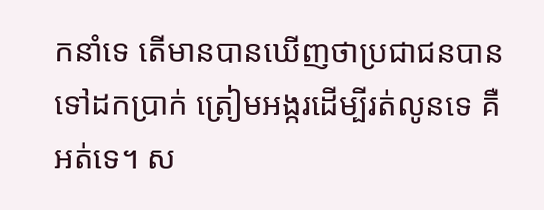កនាំទេ តើមានបានឃើញថាប្រជាជនបានទៅដកប្រាក់ ត្រៀមអង្ករដើម្បីរត់លូនទេ គឺអត់ទេ។ ស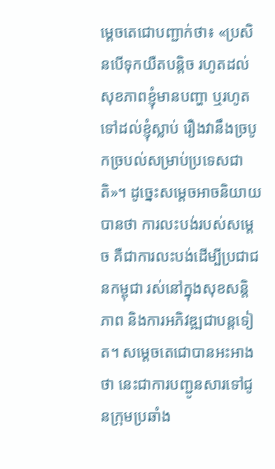ម្ដេចតេជោបញ្ជាក់ថា៖ «ប្រសិនបើទុកយឺតបន្តិច រហូតដល់សុខភាពខ្ញុំមានបញ្ហា ឬរហូតទៅដល់ខ្ញុំស្លាប់ រឿងវានឹងច្របូកច្របល់សម្រាប់ប្រទេសជាតិ»។ ដូច្នេះសម្ដេចអាចនិយាយបានថា ការលះបង់របស់សម្ដេច គឺជាការលះបង់ដើម្បីប្រជាជនកម្ពុជា រស់នៅក្នុងសុខសន្តិភាព និងការអភិវឌ្ឍជាបន្តទៀត។ សម្ដេចតេជោបានអះអាងថា នេះជាការបញ្ជូនសារទៅជូនក្រុមប្រឆាំង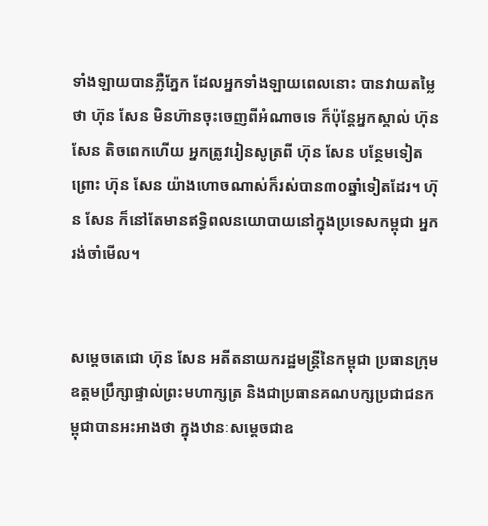ទាំងឡាយបានភ្លឺភ្នែក ដែលអ្នកទាំងឡាយពេលនោះ បានវាយតម្លៃថា ហ៊ុន សែន មិនហ៊ានចុះចេញពីអំណាចទេ ក៏ប៉ុន្តែអ្នកស្គាល់ ហ៊ុន សែន តិចពេកហើយ អ្នកត្រូវរៀនសូត្រពី ហ៊ុន សែន បន្ថែមទៀត ព្រោះ ហ៊ុន សែន យ៉ាងហោចណាស់ក៏រស់បាន៣០ឆ្នាំទៀតដែរ។ ហ៊ុន សែន ក៏នៅតែមានឥទ្ធិពលនយោបាយនៅក្នុងប្រទេសកម្ពុជា អ្នករង់ចាំមើល។


សម្តេចតេជោ ហ៊ុន សែន អតីតនាយករដ្ឋមន្ត្រីនៃកម្ពុជា ប្រធានក្រុមឧត្តមប្រឹក្សាផ្ទាល់ព្រះមហាក្សត្រ និងជាប្រធានគណបក្សប្រជាជនកម្ពុជាបានអះអាងថា ក្នុងឋានៈសម្តេចជាឧ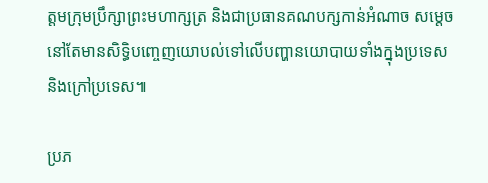ត្តមក្រុមប្រឹក្សាព្រះមហាក្សត្រ និងជាប្រធានគណបក្សកាន់អំណាច សម្តេចនៅតែមានសិទ្ធិបញ្ចេញយោបល់ទៅលើបញ្ហានយោបាយទាំងក្នុងប្រទេស និងក្រៅប្រទេស៕

ប្រភ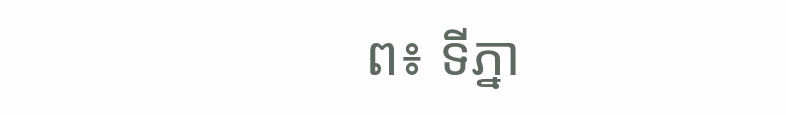ព៖ ទីភ្នា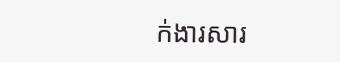ក់ងារសារ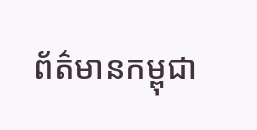ព័ត៌មានកម្ពុជា